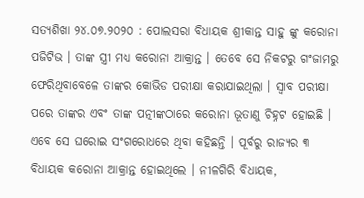ସତ୍ୟଶିଖା ୨୪.୦୭.୨୦୨୦ : ପୋଲସରା ବିଧାୟକ ଶ୍ରୀକାନ୍ତ ସାହୁ ଙ୍କୁ କରୋନା ପଜିଟିଭ । ତାଙ୍କ ସ୍ତ୍ରୀ ମଧ୍ୟ କରୋନା ଆକ୍ରାନ୍ତ । ତେବେ ସେ ନିକଟରୁ ଗଂଜାମରୁ ଫେରିଥିବାବେଳେ ତାଙ୍କର କୋଭିଡ ପରୀକ୍ଷା କରାଯାଇଥିଲା । ସ୍ୱାବ ପରୀକ୍ଷା ପରେ ତାଙ୍କର ଏବଂ ତାଙ୍କ ପତ୍ନୀଙ୍କଠାରେ କରୋନା ଭୂତାଣୁ ଚିହ୍ନଟ ହୋଇଛି । ଏବେ ସେ ଘରୋଇ ସଂଗରୋଧରେ ଥିବା କହିଛନ୍ତି । ପୂର୍ବରୁ ରାଜ୍ୟର ୩ ବିଧାୟକ କରୋନା ଆକ୍ରାନ୍ତ ହୋଇଥିଲେ । ନୀଳଗିରି ବିଧାୟକ,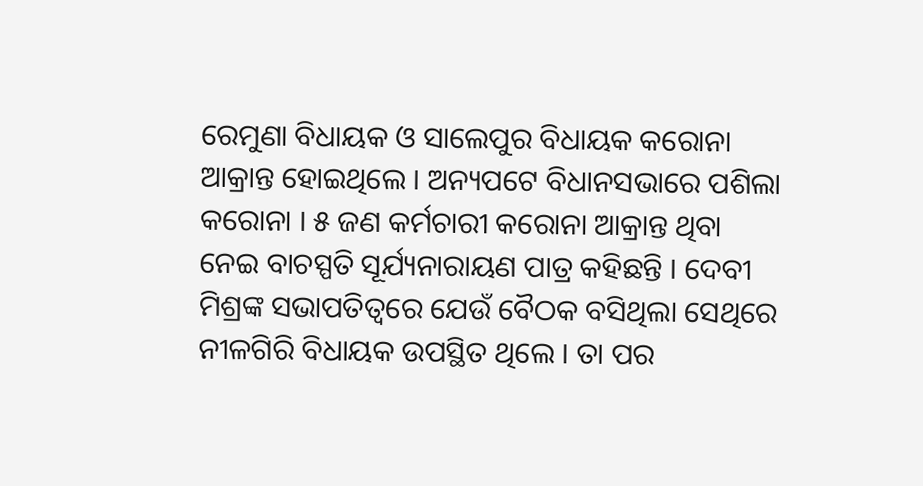ରେମୁଣା ବିଧାୟକ ଓ ସାଲେପୁର ବିଧାୟକ କରୋନା ଆକ୍ରାନ୍ତ ହୋଇଥିଲେ । ଅନ୍ୟପଟେ ବିଧାନସଭାରେ ପଶିଲା କରୋନା । ୫ ଜଣ କର୍ମଚାରୀ କରୋନା ଆକ୍ରାନ୍ତ ଥିବା ନେଇ ବାଚସ୍ପତି ସୂର୍ଯ୍ୟନାରାୟଣ ପାତ୍ର କହିଛନ୍ତି । ଦେବୀ ମିଶ୍ରଙ୍କ ସଭାପତିତ୍ୱରେ ଯେଉଁ ବୈଠକ ବସିଥିଲା ସେଥିରେ ନୀଳଗିରି ବିଧାୟକ ଉପସ୍ଥିତ ଥିଲେ । ତା ପର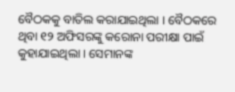ବୈଠକକୁ ବାତିଲ କରାଯାଇଥିଲା । ବୈଠକରେ ଥିବା ୧୨ ଅଫିସରଙ୍କୁ କରୋନା ପରୀକ୍ଷା ପାଇଁ କୁହାଯାଇଥିଲା । ସେମାନଙ୍କ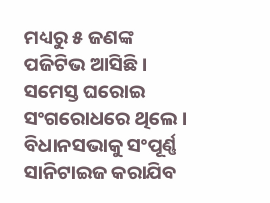ମଧ୍ୟରୁ ୫ ଜଣଙ୍କ ପଜିଟିଭ ଆସିଛି । ସମେସ୍ତ ଘରୋଇ ସଂଗରୋଧରେ ଥିଲେ । ବିଧାନସଭାକୁ ସଂପୂର୍ଣ୍ଣ ସାନିଟାଇଜ କରାଯିବ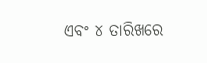ଏବଂ ୪ ତାରିଖରେ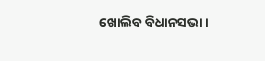ଖୋଲିବ ବିଧାନସଭା ।